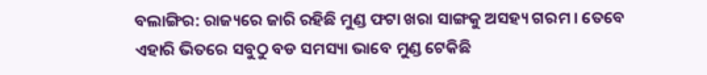ବଲାଙ୍ଗିର: ରାଜ୍ୟରେ ଜାରି ରହିଛି ମୁଣ୍ଡ ଫଟା ଖରା ସାଙ୍ଗକୁ ଅସହ୍ୟ ଗରମ । ତେବେ ଏହାରି ଭିତରେ ସବୁଠୁ ବଡ ସମସ୍ୟା ଭାବେ ମୁଣ୍ଡ ଟେକିଛି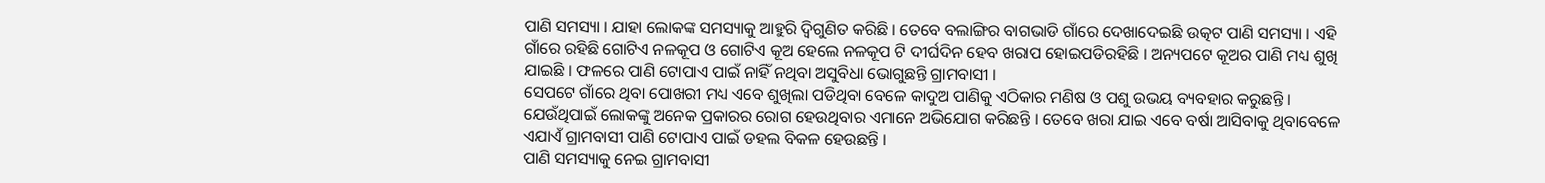ପାଣି ସମସ୍ୟା । ଯାହା ଲୋକଙ୍କ ସମସ୍ୟାକୁ ଆହୁରି ଦ୍ୱିଗୁଣିତ କରିଛି । ତେବେ ବଲାଙ୍ଗିର ବାଗଭାଡି ଗାଁରେ ଦେଖାଦେଇଛି ଉତ୍କଟ ପାଣି ସମସ୍ୟା । ଏହି ଗାଁରେ ରହିଛି ଗୋଟିଏ ନଳକୂପ ଓ ଗୋଟିଏ କୂଅ ହେଲେ ନଳକୂପ ଟି ଦୀର୍ଘଦିନ ହେବ ଖରାପ ହୋଇପଡିରହିଛି । ଅନ୍ୟପଟେ କୂଅର ପାଣି ମଧ୍ୟ ଶୁଖି ଯାଇଛି । ଫଳରେ ପାଣି ଟୋପାଏ ପାଇଁ ନାହିଁ ନଥିବା ଅସୁବିଧା ଭୋଗୁଛନ୍ତି ଗ୍ରାମବାସୀ ।
ସେପଟେ ଗାଁରେ ଥିବା ପୋଖରୀ ମଧ୍ୟ ଏବେ ଶୁଖିଲା ପଡିଥିବା ବେଳେ କାଦୁଅ ପାଣିକୁ ଏଠିକାର ମଣିଷ ଓ ପଶୁ ଉଭୟ ବ୍ୟବହାର କରୁଛନ୍ତି । ଯେଉଁଥିପାଇଁ ଲୋକଙ୍କୁ ଅନେକ ପ୍ରକାରର ରୋଗ ହେଉଥିବାର ଏମାନେ ଅଭିଯୋଗ କରିଛନ୍ତି । ତେବେ ଖରା ଯାଇ ଏବେ ବର୍ଷା ଆସିବାକୁ ଥିବାବେଳେ ଏଯାଏଁ ଗ୍ରାମବାସୀ ପାଣି ଟୋପାଏ ପାଇଁ ଡହଲ ବିକଳ ହେଉଛନ୍ତି ।
ପାଣି ସମସ୍ୟାକୁ ନେଇ ଗ୍ରାମବାସୀ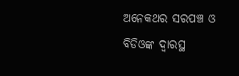ଅନେକଥର ସରପଞ୍ଚ ଓ ବିଡିଓଙ୍କ ଦ୍ୱାରସ୍ଥ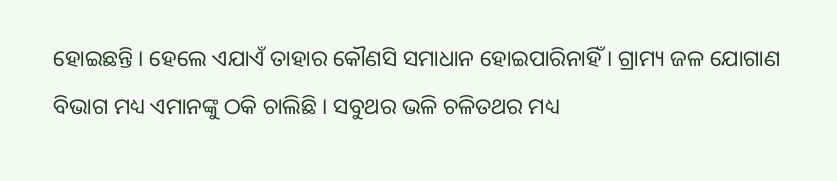ହୋଇଛନ୍ତି । ହେଲେ ଏଯାଏଁ ତାହାର କୌଣସି ସମାଧାନ ହୋଇପାରିନାହିଁ । ଗ୍ରାମ୍ୟ ଜଳ ଯୋଗାଣ ବିଭାଗ ମଧ୍ୟ ଏମାନଙ୍କୁ ଠକି ଚାଲିଛି । ସବୁଥର ଭଳି ଚଳିତଥର ମଧ୍ୟ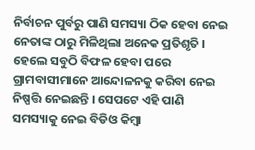ନିର୍ବାଚନ ପୁର୍ବରୁ ପାଣି ସମସ୍ୟା ଠିକ ହେବା ନେଇ ନେତାଙ୍କ ଠାରୁ ମିଳିଥିଲା ଅନେକ ପ୍ରତିଶୃତି । ହେଲେ ସବୁଠି ବିଫଳ ହେବା ପରେ ଗ୍ରାମବାସୀମାନେ ଆନ୍ଦୋଳନକୁ କରିବା ନେଇ ନିଷ୍ପତ୍ତି ନେଇଛନ୍ତି । ସେପଟେ ଏହି ପାଣି ସମସ୍ୟାକୁ ନେଇ ବିଡିଓ କିମ୍ବା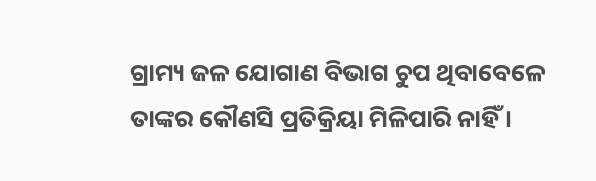ଗ୍ରାମ୍ୟ ଜଳ ଯୋଗାଣ ବିଭାଗ ଚୁପ ଥିବାବେଳେ ତାଙ୍କର କୌଣସି ପ୍ରତିକ୍ରିୟା ମିଳିପାରି ନାହିଁ ।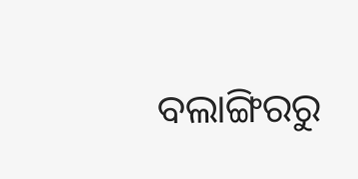ବଲାଙ୍ଗିରରୁ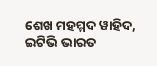ଶେଖ ମହମ୍ମଦ ୱାହିଦ, ଇଟିଭି ଭାରତ